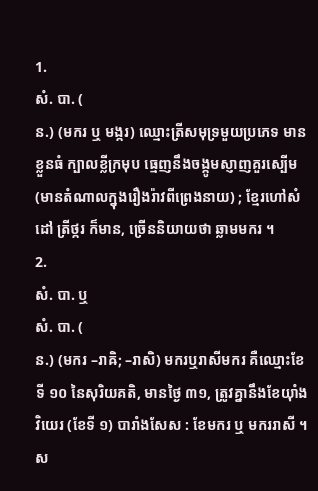1.
សំ. បា. (
ន.) (មករ ឬ មង្ករ) ឈ្មោះត្រីសមុទ្រមួយប្រភេទ មានខ្លួនធំ ក្បាលខ្លីក្រមុប ធ្មេញនឹងចង្កូមស្ញាញគួរស្បើម (មានតំណាលក្នុងរឿងរ៉ាវពីព្រេងនាយ) ; ខ្មែរហៅសំដៅ ត្រីថ្ករ ក៏មាន, ច្រើននិយាយថា ឆ្លាមមករ ។
2.
សំ. បា. ឬ
សំ. បា. (
ន.) (មករ –រាឝិ; –រាសិ) មករឬរាសីមករ គឺឈ្មោះខែទី ១០ នៃសុរិយគតិ, មានថ្ងៃ ៣១, ត្រូវគ្នានឹងខែយ៉ាំងវិយេរ (ខែទី ១) បារាំងសែស : ខែមករ ឬ មកររាសី ។ ស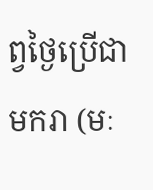ព្វថ្ងៃប្រើជា មករា (មៈ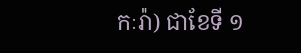កៈរ៉ា) ជាខែទី ១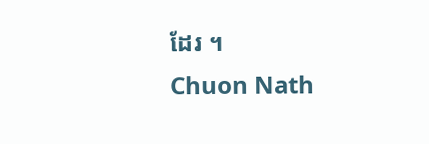ដែរ ។
Chuon Nath